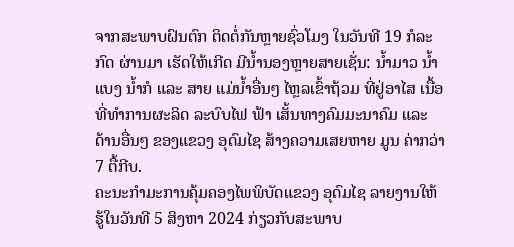ຈາກສະພາບຝົນຕົກ ຕິດຕໍ່ກັນຫຼາຍຊົ່ວໂມງ ໃນວັນທີ 19 ກໍລະກົດ ຜ່ານມາ ເຮັດໃຫ້ເກີດ ມີນໍ້ານອງຫຼາຍສາຍເຊັ່ນ: ນໍ້າມາວ ນໍ້າແບງ ນໍ້າກໍ ແລະ ສາຍ ແມ່ນໍ້າອື່ນໆ ໄຫຼລເຂົ້າຖ້ວມ ທີ່ຢູ່ອາໄສ ເນື້ອທີ່ທຳການຜະລິດ ລະບົບໄຟ ຟ້າ ເສັ້ນທາງຄົມມະນາຄົມ ແລະ ດ້ານອື່ນໆ ຂອງແຂວງ ອຸດົມໄຊ ສ້າງຄວາມເສຍຫາຍ ມູນ ຄ່າກວ່າ 7 ຕື້ກີບ.
ຄະນະກຳມະການຄຸ້ມຄອງໄພພິບັດແຂວງ ອຸດົມໄຊ ລາຍງານໃຫ້ຮູ້ໃນວັນທີ 5 ສິງຫາ 2024 ກ່ຽວກັບສະພາບ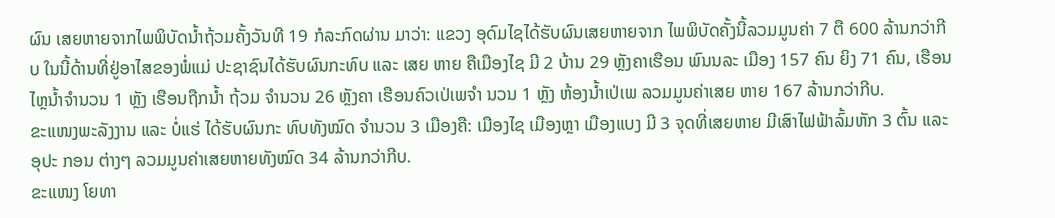ຜົນ ເສຍຫາຍຈາກໄພພິບັດນ້ຳຖ້ວມຄັ້ງວັນທີ 19 ກໍລະກົດຜ່ານ ມາວ່າ: ແຂວງ ອຸດົມໄຊໄດ້ຮັບຜົນເສຍຫາຍຈາກ ໄພພິບັດຄັ້ງນີ້ລວມມູນຄ່າ 7 ຕື 600 ລ້ານກວ່າກີບ ໃນນີ້ດ້ານທີ່ຢູ່ອາໄສຂອງພໍ່ແມ່ ປະຊາຊົນໄດ້ຮັບຜົນກະທົບ ແລະ ເສຍ ຫາຍ ຄືເມືອງໄຊ ມີ 2 ບ້ານ 29 ຫຼັງຄາເຮືອນ ພົນນລະ ເມືອງ 157 ຄົນ ຍິງ 71 ຄົນ, ເຮືອນໄຫຼນໍ້າຈໍານວນ 1 ຫຼັງ ເຮືອນຖືກນໍ້າ ຖ້ວມ ຈໍານວນ 26 ຫຼັງຄາ ເຮືອນຄົວເປ່ເພຈໍາ ນວນ 1 ຫຼັງ ຫ້ອງນໍ້າເປ່ເພ ລວມມູນຄ່າເສຍ ຫາຍ 167 ລ້ານກວ່າກີບ.
ຂະແໜງພະລັງງານ ແລະ ບໍ່ແຮ່ ໄດ້ຮັບຜົນກະ ທົບທັງໝົດ ຈຳນວນ 3 ເມືອງຄື: ເມືອງໄຊ ເມືອງຫຼາ ເມືອງແບງ ມີ 3 ຈຸດທີ່ເສຍຫາຍ ມີເສົາໄຟຟ້າລົ້ມຫັກ 3 ຕົ້ນ ແລະ ອຸປະ ກອນ ຕ່າງໆ ລວມມູນຄ່າເສຍຫາຍທັງໝົດ 34 ລ້ານກວ່າກີບ.
ຂະແໜງ ໂຍທາ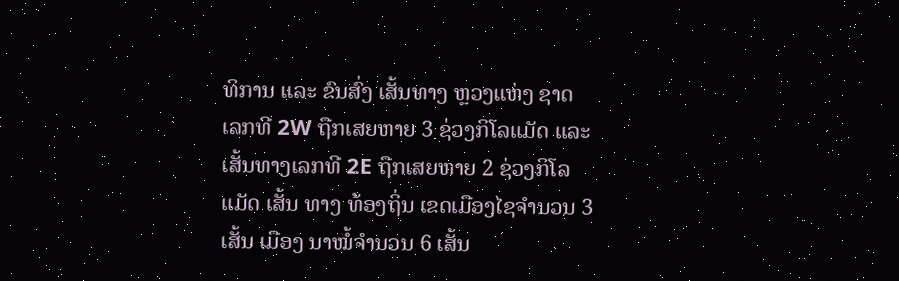ທິການ ແລະ ຂົນສົ່ງ ເສັ້ນທາງ ຫຼວງແຫ່ງ ຊາດ ເລກທີ 2W ຖືກເສຍຫາຍ 3 ຊ່ວງກິໂລແມັດ ແລະ ເສັ້ນທາງເລກທີ 2E ຖືກເສຍຫາຍ 2 ຊ່ວງກິໂລແມັດ ເສັ້ນ ທາງ ທ້ອງຖິ່ນ ເຂດເມືອງໄຊຈໍານວນ 3 ເສັ້ນ ເມືອງ ນາໝໍ້ຈໍານວນ 6 ເສັ້ນ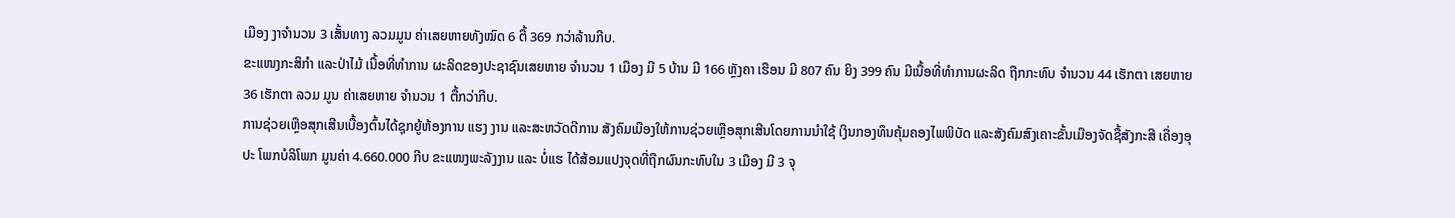ເມືອງ ງາຈໍານວນ 3 ເສັ້ນທາງ ລວມມູນ ຄ່າເສຍຫາຍທັງໝົດ 6 ຕື້ 369 ກວ່າລ້ານກີບ.
ຂະແໜງກະສິກຳ ແລະປ່າໄມ້ ເນື້ອທີ່ທໍາການ ຜະລິດຂອງປະຊາຊົນເສຍຫາຍ ຈໍານວນ 1 ເມືອງ ມີ 5 ບ້ານ ມີ 166 ຫຼັງຄາ ເຮືອນ ມີ 807 ຄົນ ຍິງ 399 ຄົນ ມີເນື້ອທີ່ທໍາການຜະລິດ ຖືກກະທົບ ຈຳນວນ 44 ເຮັກຕາ ເສຍຫາຍ 36 ເຮັກຕາ ລວມ ມູນ ຄ່າເສຍຫາຍ ຈໍານວນ 1 ຕື້ກວ່າກີບ.
ການຊ່ວຍເຫຼືອສຸກເສີນເບື້ອງຕົ້ນໄດ້ຊຸກຍູ້ຫ້ອງການ ແຮງ ງານ ແລະສະຫວັດດີການ ສັງຄົມເມືອງໃຫ້ການຊ່ວຍເຫຼືອສຸກເສີນໂດຍການນໍາໃຊ້ ເງິນກອງທຶນຄຸ້ມຄອງໄພພິບັດ ແລະສັງຄົມສົງເຄາະຂັ້ນເມືອງຈັດຊື້ສັງກະສີ ເຄື່ອງອຸປະ ໂພກບໍລິໂພກ ມູນຄ່າ 4.660.000 ກີບ ຂະແໜງພະລັງງານ ແລະ ບໍ່ແຮ ໄດ້ສ້ອມແປງຈຸດທີ່ຖືກຜົນກະທົບໃນ 3 ເມືອງ ມີ 3 ຈຸ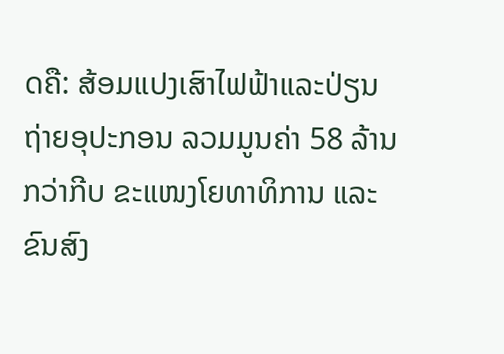ດຄື: ສ້ອມແປງເສົາໄຟຟ້າແລະປ່ຽນ ຖ່າຍອຸປະກອນ ລວມມູນຄ່າ 58 ລ້ານກວ່າກີບ ຂະແໜງໂຍທາທິການ ແລະ ຂົນສົງ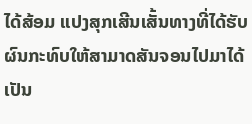ໄດ້ສ້ອມ ແປງສຸກເສີນເສັ້ນທາງທີ່ໄດ້ຮັບຜົນກະທົບໃຫ້ສາມາດສັນຈອນໄປມາໄດ້ເປັນ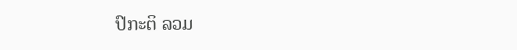ປົກະຕິ ລວມ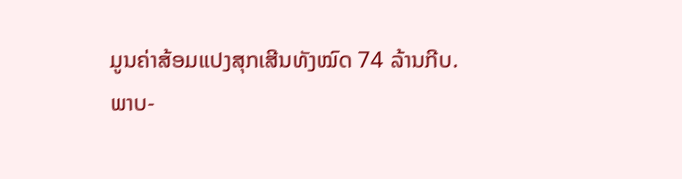ມູນຄ່າສ້ອມແປງສຸກເສີນທັງໝົດ 74 ລ້ານກີບ.
ພາບ-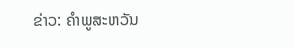ຂ່າວ: ຄຳພູສະຫວັນ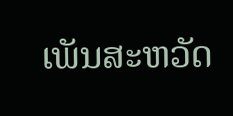ເພັນສະຫວັດ